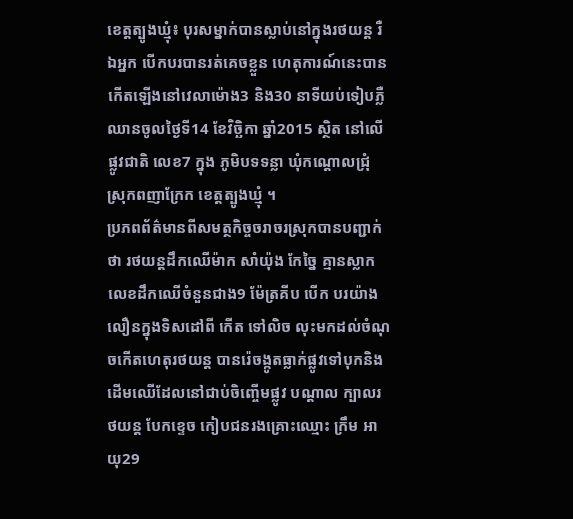ខេត្តត្បូងឃ្មំុ៖ បុរសម្នាក់បានស្លាប់នៅក្នុងរថយន្ត រឺឯអ្នក បើកបរបានរត់គេចខ្លួន ហេតុការណ៍នេះបានកើតឡើងនៅវេលាម៉ោង3 និង30 នាទីយប់ទៀបភ្លឺ ឈានចូលថ្ងៃទី14 ខែវិច្ឆិកា ឆ្នាំ2015 ស្ថិត នៅលើផ្លូវជាតិ លេខ7 ក្នុង ភូមិបទទន្លា ឃុំកណ្តោលជ្រុំ ស្រុកពញាក្រែក ខេត្តត្បូងឃ្មុំ ។
ប្រភពព័ត៌មានពីសមត្ថកិច្ចចរាចរស្រុកបានបញ្ជាក់ថា រថយន្តដឹកឈើម៉ាក សាំយ៉ុង កែច្នៃ គ្មានស្លាកលេខដឹកឈើចំនួនជាង9 ម៉ែត្រគីប បើក បរយ៉ាងលឿនក្នុងទិសដៅពី កើត ទៅលិច លុះមកដល់ចំណុចកើតហេតុរថយន្ត បានរ៉េចង្កូតធ្លាក់ផ្លូវទៅបុកនិងដើមឈើដែលនៅជាប់ចិញ្ចើមផ្លូវ បណ្តាល ក្បាលរថយន្ត បែកខ្ទេច កៀបជនរងគ្រោះឈ្មោះ ក្រឹម អាយុ29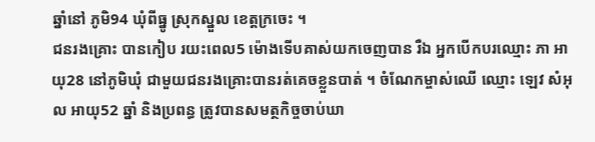ឆ្នាំនៅ ភូមិ94 ឃុំពីធ្នូ ស្រុកស្នួល ខេត្តក្រចេះ ។
ជនរងគ្រោះ បានកៀប រយះពេល5 ម៉ោងទើបគាស់យកចេញបាន រឺឯ អ្នកបើកបរឈ្មោះ ភា អាយុ28 នៅភូមិឃុំ ជាមួយជនរងគ្រោះបានរត់គេចខ្លួនបាត់ ។ ចំណែកម្ចាស់ឈើ ឈ្មោះ ឡេវ សំអុល អាយុ52 ឆ្នាំ និងប្រពន្ធ ត្រូវបានសមត្ថកិច្ចចាប់ឃា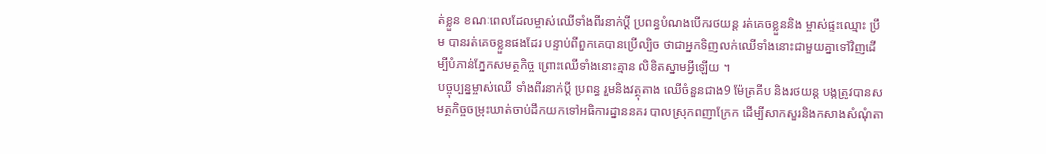ត់ខ្លួន ខណៈពេលដែលម្ចាស់ឈើទាំងពីរនាក់ប្តី ប្រពន្ធបំណងបើករថយន្ត រត់គេចខ្លួននិង ម្ចាស់ផ្ទះឈ្មោះ ប្រឹម បានរត់គេចខ្លួនផងដែរ បន្ទាប់ពីពួកគេបានប្រើល្បិច ថាជាអ្នកទិញលក់ឈើទាំងនោះជាមួយគ្នាទៅវិញដើម្បីបំភាន់ភ្នែកសមត្ថកិច្ច ព្រោះឈើទាំងនោះគ្មាន លិខិតស្នាមអ្វីឡើយ ។
បច្ចុប្បន្នម្ចាស់ឈើ ទាំងពីរនាក់ប្តី ប្រពន្ធ រួមនិងវត្ថុតាង ឈើចំនួនជាង9 ម៉ែត្រគីប និងរថយន្ត បង្កត្រូវបានសមត្ថកិច្ចចម្រុះឃាត់ចាប់ដឹកយកទៅអធិការដ្នាននគរ បាលស្រុកពញាក្រែក ដើម្បីសាកសួរនិងកសាងសំណុំតា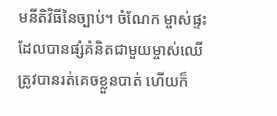មនីតិវិធីនៃច្បាប់។ ចំណែក ម្ចាស់ផ្ទះដែលបានផ្សំគំនិតជាមួយម្ចាស់ឈើត្រូវបានរត់គេចខ្លួនបាត់ ហើយក៏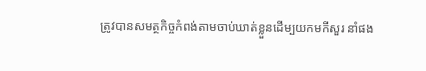ត្រូវបានសមត្ថកិច្ចកំពង់តាមចាប់ឃាត់ខ្លួនដើម្បយកមកីសួរ នាំផង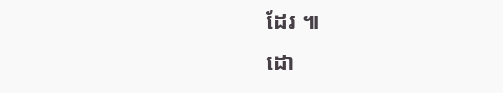ដែរ ៕
ដោ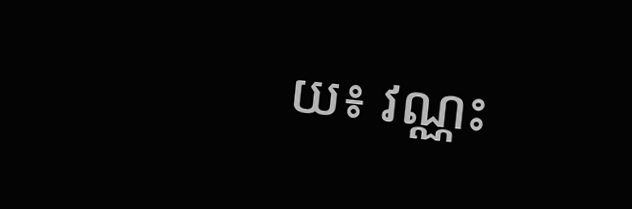យ៖ វណ្ណះ